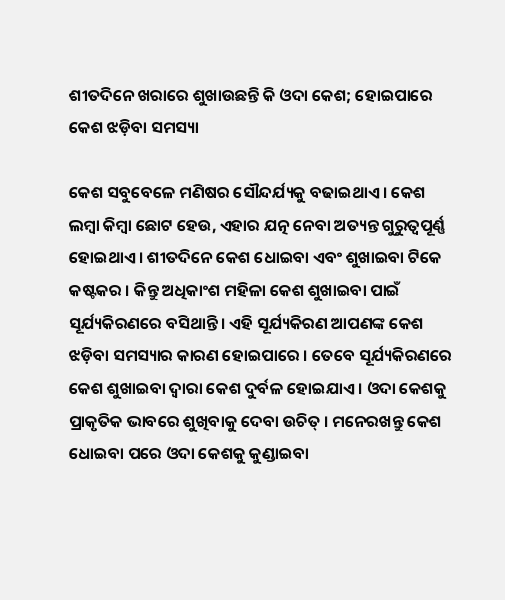ଶୀତଦିନେ ଖରାରେ ଶୁଖାଉଛନ୍ତି କି ଓଦା କେଶ; ହୋଇପାରେ କେଶ ଝଡ଼ିବା ସମସ୍ୟା

କେଶ ସବୁବେଳେ ମଣିଷର ସୌନ୍ଦର୍ଯ୍ୟକୁ ବଢାଇଥାଏ । କେଶ ଲମ୍ବା କିମ୍ବା ଛୋଟ ହେଉ, ଏହାର ଯତ୍ନ ନେବା ଅତ୍ୟନ୍ତ ଗୁରୁତ୍ୱପୂର୍ଣ୍ଣ ହୋଇଥାଏ । ଶୀତଦିନେ କେଶ ଧୋଇବା ଏବଂ ଶୁଖାଇବା ଟିକେ କଷ୍ଟକର । କିନ୍ତୁ ଅଧିକାଂଶ ମହିଳା କେଶ ଶୁଖାଇବା ପାଇଁ ସୂର୍ଯ୍ୟକିରଣରେ ବସିଥାନ୍ତି । ଏହି ସୂର୍ଯ୍ୟକିରଣ ଆପଣଙ୍କ କେଶ ଝଡ଼ିବା ସମସ୍ୟାର କାରଣ ହୋଇପାରେ । ତେବେ ସୂର୍ଯ୍ୟକିରଣରେ କେଶ ଶୁଖାଇବା ଦ୍ୱାରା କେଶ ଦୁର୍ବଳ ହୋଇଯାଏ । ଓଦା କେଶକୁ ପ୍ରାକୃତିକ ଭାବରେ ଶୁଖିବାକୁ ଦେବା ଉଚିତ୍ । ମନେରଖନ୍ତୁ କେଶ ଧୋଇବା ପରେ ଓଦା କେଶକୁ କୁଣ୍ଡାଇବା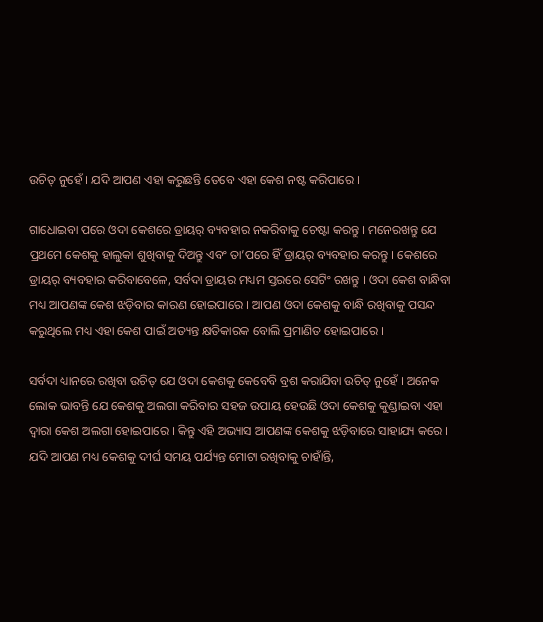ଉଚିତ୍ ନୁହେଁ । ଯଦି ଆପଣ ଏହା କରୁଛନ୍ତି ତେବେ ଏହା କେଶ ନଷ୍ଟ କରିପାରେ ।

ଗାଧୋଇବା ପରେ ଓଦା କେଶରେ ଡ୍ରାୟର୍ ବ୍ୟବହାର ନକରିବାକୁ ଚେଷ୍ଟା କରନ୍ତୁ । ମନେରଖନ୍ତୁ ଯେ ପ୍ରଥମେ କେଶକୁ ହାଲୁକା ଶୁଖିବାକୁ ଦିଅନ୍ତୁ ଏବଂ ତା’ପରେ ହିଁ ଡ୍ରାୟର୍ ବ୍ୟବହାର କରନ୍ତୁ । କେଶରେ ଡ୍ରାୟର୍ ବ୍ୟବହାର କରିବାବେଳେ, ସର୍ବଦା ଡ୍ରାୟର ମଧ୍ୟମ ସ୍ତରରେ ସେଟିଂ ରଖନ୍ତୁ । ଓଦା କେଶ ବାନ୍ଧିବା ମଧ୍ୟ ଆପଣଙ୍କ କେଶ ଝଡ଼ିବାର କାରଣ ହୋଇପାରେ । ଆପଣ ଓଦା କେଶକୁ ବାନ୍ଧି ରଖିବାକୁ ପସନ୍ଦ କରୁଥିଲେ ମଧ୍ୟ ଏହା କେଶ ପାଇଁ ଅତ୍ୟନ୍ତ କ୍ଷତିକାରକ ବୋଲି ପ୍ରମାଣିତ ହୋଇପାରେ ।

ସର୍ବଦା ଧ୍ୟାନରେ ରଖିବା ଉଚିତ୍ ଯେ ଓଦା କେଶକୁ କେବେବି ବ୍ରଶ କରାଯିବା ଉଚିତ୍ ନୁହେଁ । ଅନେକ ଲୋକ ଭାବନ୍ତି ଯେ କେଶକୁ ଅଲଗା କରିବାର ସହଜ ଉପାୟ ହେଉଛି ଓଦା କେଶକୁ କୁଣ୍ଡାଇବା ଏହା ଦ୍ୱାରା କେଶ ଅଲଗା ହୋଇପାରେ । କିନ୍ତୁ ଏହି ଅଭ୍ୟାସ ଆପଣଙ୍କ କେଶକୁ ଝଡ଼ିବାରେ ସାହାଯ୍ୟ କରେ । ଯଦି ଆପଣ ମଧ୍ୟ କେଶକୁ ଦୀର୍ଘ ସମୟ ପର୍ଯ୍ୟନ୍ତ ମୋଟା ରଖିବାକୁ ଚାହାଁନ୍ତି,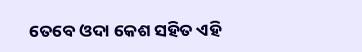ତେବେ ଓଦା କେଶ ସହିତ ଏହି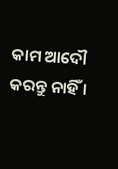କାମ ଆଦୌ କରନ୍ତୁ ନାହିଁ ।